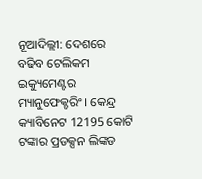ନୂଆଦିଲ୍ଲୀ: ଦେଶରେ ବଢିବ ଟେଲିକମ ଇକ୍ୟୁମେଣ୍ଟର ମ୍ୟାନୁଫେକ୍ଚରିଂ । କେନ୍ଦ୍ର କ୍ୟାବିନେଟ 12195 କୋଟି ଟଙ୍କାର ପ୍ରଡକ୍ସନ ଲିଙ୍କଡ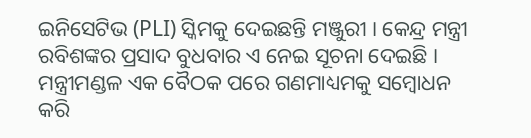ଇନିସେଟିଭ (PLI) ସ୍କିମକୁ ଦେଇଛନ୍ତି ମଞ୍ଜୁରୀ । କେନ୍ଦ୍ର ମନ୍ତ୍ରୀ ରବିଶଙ୍କର ପ୍ରସାଦ ବୁଧବାର ଏ ନେଇ ସୂଚନା ଦେଇଛି ।
ମନ୍ତ୍ରୀମଣ୍ଡଳ ଏକ ବୈଠକ ପରେ ଗଣମାଧ୍ୟମକୁ ସମ୍ବୋଧନ କରି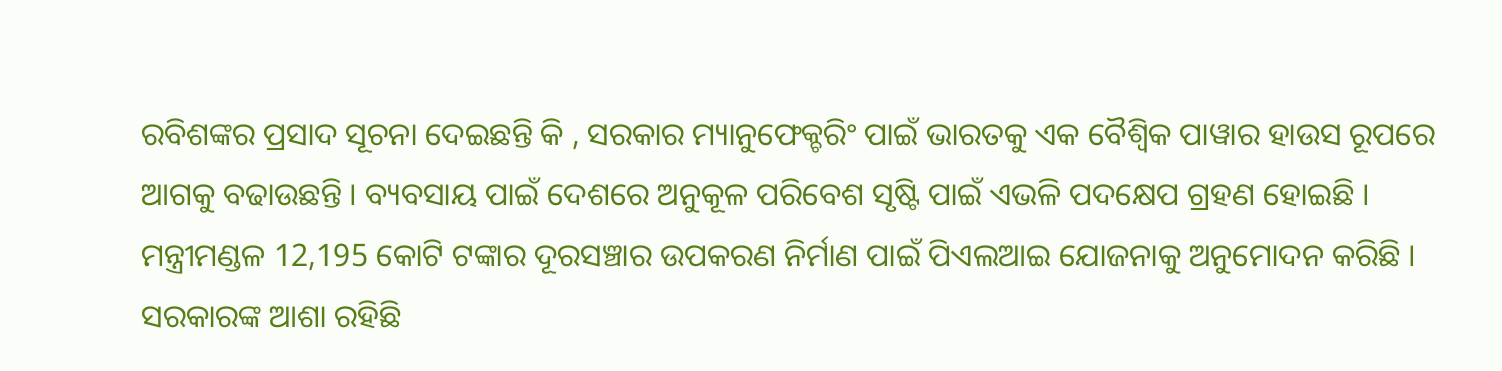ରବିଶଙ୍କର ପ୍ରସାଦ ସୂଚନା ଦେଇଛନ୍ତି କି , ସରକାର ମ୍ୟାନୁଫେକ୍ଚରିଂ ପାଇଁ ଭାରତକୁ ଏକ ବୈଶ୍ବିକ ପାୱାର ହାଉସ ରୂପରେ ଆଗକୁ ବଢାଉଛନ୍ତି । ବ୍ୟବସାୟ ପାଇଁ ଦେଶରେ ଅନୁକୂଳ ପରିବେଶ ସୃଷ୍ଟି ପାଇଁ ଏଭଳି ପଦକ୍ଷେପ ଗ୍ରହଣ ହୋଇଛି । ମନ୍ତ୍ରୀମଣ୍ଡଳ 12,195 କୋଟି ଟଙ୍କାର ଦୂରସଞ୍ଚାର ଉପକରଣ ନିର୍ମାଣ ପାଇଁ ପିଏଲଆଇ ଯୋଜନାକୁ ଅନୁମୋଦନ କରିଛି । ସରକାରଙ୍କ ଆଶା ରହିଛି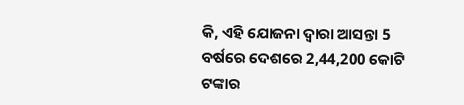କି, ଏହି ଯୋଜନା ଦ୍ବାରା ଆସନ୍ତା 5 ବର୍ଷରେ ଦେଶରେ 2,44,200 କୋଟି ଟଙ୍କାର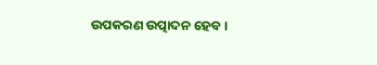ଉପକରଣ ଉତ୍ପାଦନ ହେବ ।